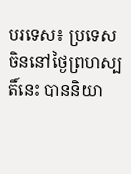បរទេស៖ ប្រទេសចិននៅថ្ងៃព្រហស្បតិ៍នេះ បាននិយា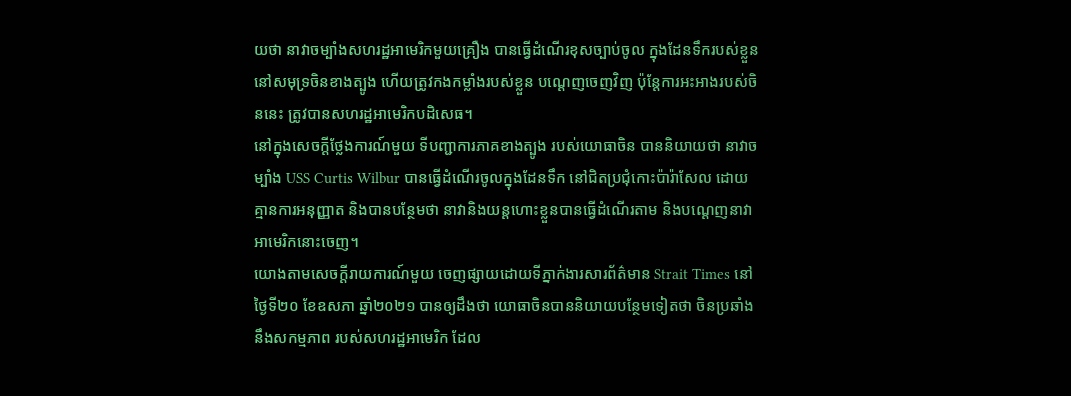យថា នាវាចម្បាំងសហរដ្ឋអាមេរិកមួយគ្រឿង បានធ្វើដំណើរខុសច្បាប់ចូល ក្នុងដែនទឹករបស់ខ្លួន នៅសមុទ្រចិនខាងត្បូង ហើយត្រូវកងកម្លាំងរបស់ខ្លួន បណ្ដេញចេញវិញ ប៉ុន្តែការអះអាងរបស់ចិននេះ ត្រូវបានសហរដ្ឋអាមេរិកបដិសេធ។
នៅក្នុងសេចក្តីថ្លែងការណ៍មួយ ទីបញ្ជាការភាគខាងត្បូង របស់យោធាចិន បាននិយាយថា នាវាចម្បាំង USS Curtis Wilbur បានធ្វើដំណើរចូលក្នុងដែនទឹក នៅជិតប្រជុំកោះប៉ារ៉ាសែល ដោយគ្មានការអនុញ្ញាត និងបានបន្ថែមថា នាវានិងយន្តហោះខ្លួនបានធ្វើដំណើរតាម និងបណ្តេញនាវាអាមេរិកនោះចេញ។
យោងតាមសេចក្តីរាយការណ៍មួយ ចេញផ្សាយដោយទីភ្នាក់ងារសារព័ត៌មាន Strait Times នៅថ្ងៃទី២០ ខែឧសភា ឆ្នាំ២០២១ បានឲ្យដឹងថា យោធាចិនបាននិយាយបន្ថែមទៀតថា ចិនប្រឆាំងនឹងសកម្មភាព របស់សហរដ្ឋអាមេរិក ដែល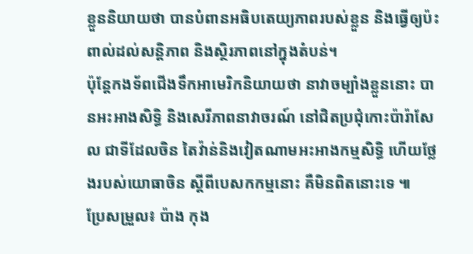ខ្លួននិយាយថា បានបំពានអធិបតេយ្យភាពរបស់ខ្លួន និងធ្វើឲ្យប៉ះពាល់ដល់សន្តិភាព និងស្ថិរភាពនៅក្នុងតំបន់។
ប៉ុន្តែកងទ័ពជើងទឹកអាមេរិកនិយាយថា នាវាចម្បាំងខ្លួននោះ បានអះអាងសិទ្ធិ និងសេរីភាពនាវាចរណ៍ នៅជិតប្រជុំកោះប៉ារ៉ាសែល ជាទីដែលចិន តៃវ៉ាន់និងវៀតណាមអះអាងកម្មសិទ្ធិ ហើយថ្លែងរបស់យោធាចិន ស្តីពីបេសកកម្មនោះ គឺមិនពិតនោះទេ ៕
ប្រែសម្រួល៖ ប៉ាង កុង